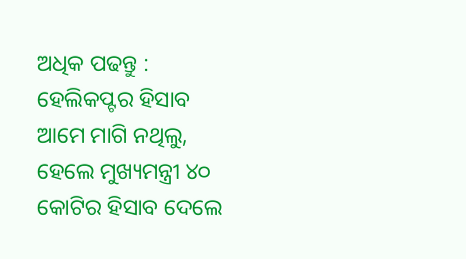ଅଧିକ ପଢନ୍ତୁ : ହେଲିକପ୍ଟର ହିସାବ ଆମେ ମାଗି ନଥିଲୁ, ହେଲେ ମୁଖ୍ୟମନ୍ତ୍ରୀ ୪୦ କୋଟିର ହିସାବ ଦେଲେ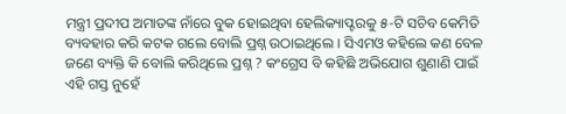ମନ୍ତ୍ରୀ ପ୍ରଦୀପ ଅମାତଙ୍କ ନାଁରେ ବୁକ ହୋଇଥିବା ହେଲିକ୍ୟାପ୍ଟରକୁ ୫-ଟି ସଚିବ କେମିତି ବ୍ୟବହାର କରି କଟକ ଗଲେ ବୋଲି ପ୍ରଶ୍ନ ଉଠାଇଥିଲେ । ସିଏମଓ କହିଲେ କଣ ବେଳ ଜଣେ ବ୍ୟକ୍ତି କି ବୋଲି କରିଥିଲେ ପ୍ରଶ୍ନ ? କଂଗ୍ରେସ ବି କହିଛି ଅଭିଯୋଗ ଶୁଣାଣି ପାଇଁ ଏହି ଗସ୍ତ ନୁହେଁ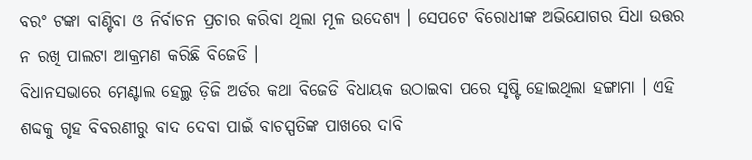ବରଂ ଟଙ୍କା ବାଣ୍ଟିବା ଓ ନିର୍ବାଚନ ପ୍ରଚାର କରିବା ଥିଲା ମୂଳ ଉଦେଶ୍ୟ । ସେପଟେ ବିରୋଧୀଙ୍କ ଅଭିଯୋଗର ସିଧା ଉତ୍ତର ନ ରଖି ପାଲଟା ଆକ୍ରମଣ କରିଛି ବିଜେଡି ।
ବିଧାନସଭାରେ ମେଣ୍ଟାଲ ହେଲ୍ଥ ଡ଼ିଜି ଅର୍ଡର କଥା ବିଜେଡି ବିଧାୟକ ଉଠାଇବା ପରେ ସୃଷ୍ଟି ହୋଇଥିଲା ହଙ୍ଗାମା । ଏହି ଶବ୍ଦକୁ ଗୃହ ବିବରଣୀରୁ ବାଦ ଦେବା ପାଇଁ ବାଚସ୍ପତିଙ୍କ ପାଖରେ ଦାବି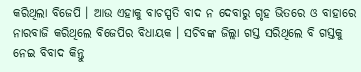କରିଥିଲା ବିଜେପି । ଆଉ ଏହାକୁ ବାଚସ୍ପତି ବାଦ ନ ଦେବାରୁ ଗୃହ ଭିତରେ ଓ ବାହାରେ ନାରବାଜି କରିଥିଲେ ବିଜେପିର ବିଧାୟକ । ସଚିବଙ୍କ ଜିଲ୍ଲା ଗସ୍ତ ସରିଥିଲେ ବି ଗସ୍ତକୁ ନେଇ ବିବାଦ କିନ୍ତୁ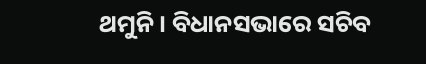ଥମୁନି । ବିଧାନସଭାରେ ସଚିବ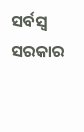ସର୍ବସ୍ବ ସରକାର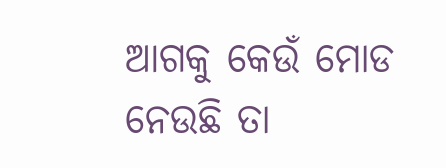ଆଗକୁ କେଉଁ ମୋଡ ନେଉଛି ତା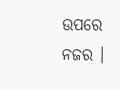ଉପରେ ନଜର ।